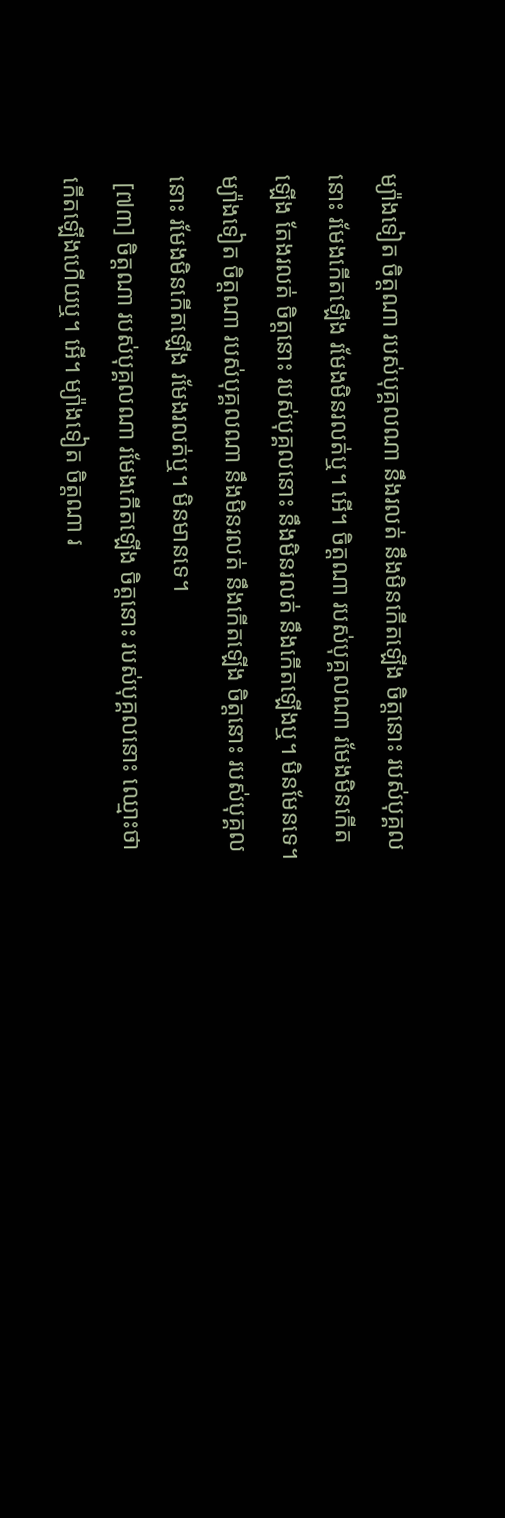ម្យ៉ាងទៀត ចិត្តណា របស់បុគ្គលណា នឹងរលត់ នឹងមិនកើតឡើង ចិត្តនោះ របស់បុគ្គលនោះ រមែងកើតឡើង រមែងមិនរលត់ឬ។ អើ។ ចិត្តណា របស់បុគ្គលណា រមែងមិនកើតឡើង តែងរលត់ ចិត្តនោះ របស់បុគ្គលនោះ នឹងមិនរលត់ នឹងកើតឡើងឬ។ មិនមែនទេ។ ម្យ៉ាងទៀត ចិត្តណា របស់បុគ្គលណា នឹងមិនរលត់ នឹងកើតឡើង ចិត្តនោះ របស់បុគ្គលនោះ រមែងមិនកើតឡើង រមែងរលត់ឬ។ មិនមានទេ។
 [៧៣] ចិត្តណា របស់បុគ្គលណា រមែងកើតឡើង ចិត្តនោះ របស់បុគ្គលនោះ ឈ្មោះថា កើតឡើងហើយឬ។ អើ។ ម្យ៉ាងទៀត ចិត្តណា រ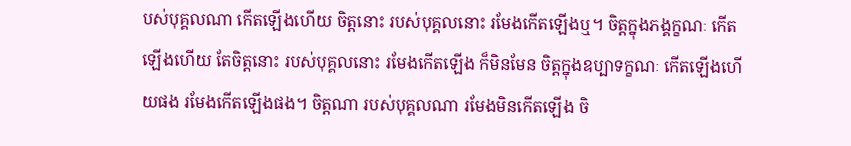បស់បុគ្គលណា កើតឡើងហើយ ចិត្តនោះ របស់បុគ្គលនោះ រមែងកើតឡើងឬ។ ចិត្តក្នុងភង្គក្ខណៈ កើតឡើងហើយ តែចិត្តនោះ របស់បុគ្គលនោះ រមែងកើតឡើង ក៏មិនមែន ចិត្តក្នុងឧប្បាទក្ខណៈ កើតឡើងហើយផង រមែងកើតឡើងផង។ ចិត្តណា របស់បុគ្គលណា រមែងមិនកើតឡើង ចិ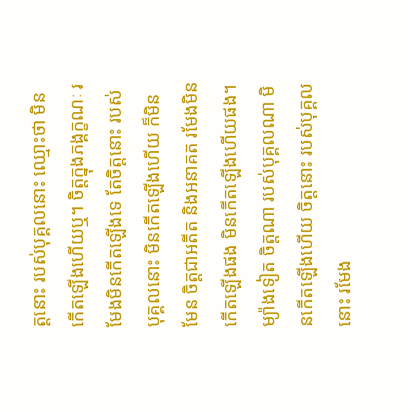ត្តនោះ របស់បុគ្គលនោះ ឈ្មោះថា មិនកើតឡើងហើយឬ។ ចិត្តក្នុងភង្គក្ខណៈ រមែងមិនកើតឡើងទេ តែចិត្តនោះ របស់បុគ្គលនោះ មិនកើតឡើងហើយ ក៏មិនមែន ចិត្តជាអតីត និងអនាគត រមែងមិនកើតឡើងផង មិនកើតឡើងហើយផង។ ម្យ៉ាងទៀត ចិត្តណា របស់បុគ្គលណា មិនកើតឡើងហើយ ចិត្តនោះ របស់បុគ្គលនោះ រមែង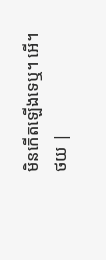មិនកើតឡើងទេឬ។ អើ។
ថយ |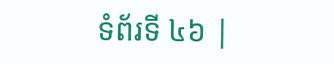ទំព័រទី ៤៦ |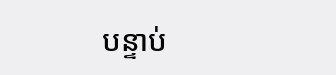បន្ទាប់